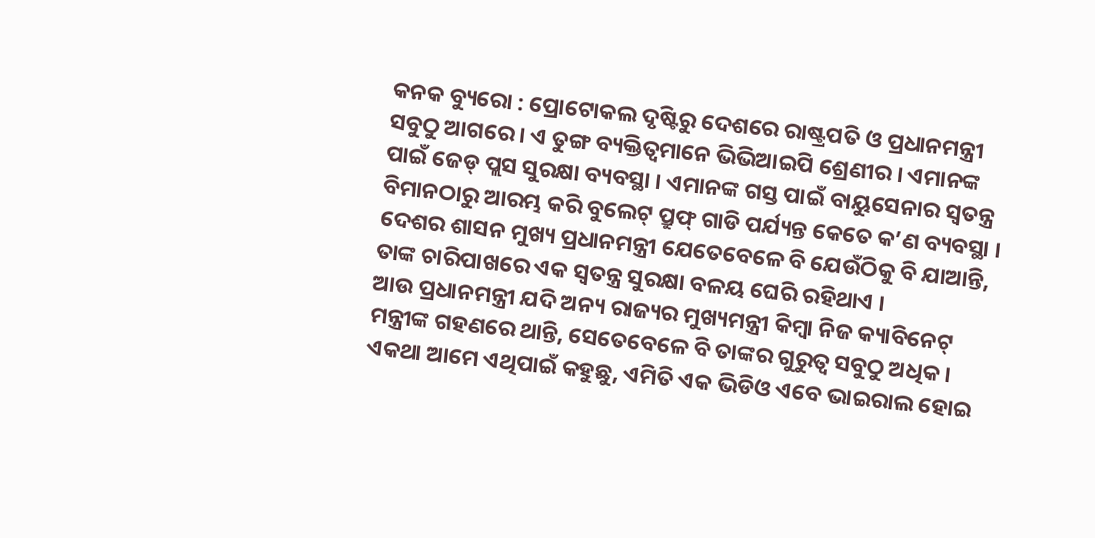କନକ ବ୍ୟୁରୋ : ପ୍ରୋଟୋକଲ ଦୃଷ୍ଟିରୁ ଦେଶରେ ରାଷ୍ଟ୍ରପତି ଓ ପ୍ରଧାନମନ୍ତ୍ରୀ ସବୁଠୁ ଆଗରେ । ଏ ତୁଙ୍ଗ ବ୍ୟକ୍ତିତ୍ୱମାନେ ଭିଭିଆଇପି ଶ୍ରେଣୀର । ଏମାନଙ୍କ ପାଇଁ ଜେଡ୍ ପ୍ଲସ ସୁରକ୍ଷା ବ୍ୟବସ୍ଥା । ଏମାନଙ୍କ ଗସ୍ତ ପାଇଁ ବାୟୁସେନାର ସ୍ୱତନ୍ତ୍ର ବିମାନଠାରୁ ଆରମ୍ଭ କରି ବୁଲେଟ୍ ପ୍ରୁଫ୍ ଗାଡି ପର୍ଯ୍ୟନ୍ତ କେତେ କ’ଣ ବ୍ୟବସ୍ଥା । ଦେଶର ଶାସନ ମୁଖ୍ୟ ପ୍ରଧାନମନ୍ତ୍ରୀ ଯେତେବେଳେ ବି ଯେଉଁଠିକୁ ବି ଯାଆନ୍ତି, ତାଙ୍କ ଚାରିପାଖରେ ଏକ ସ୍ୱତନ୍ତ୍ର ସୁରକ୍ଷା ବଳୟ ଘେରି ରହିଥାଏ ।
ଆଉ ପ୍ରଧାନମନ୍ତ୍ରୀ ଯଦି ଅନ୍ୟ ରାଜ୍ୟର ମୁଖ୍ୟମନ୍ତ୍ରୀ କିମ୍ବା ନିଜ କ୍ୟାବିନେଟ୍ ମନ୍ତ୍ରୀଙ୍କ ଗହଣରେ ଥାନ୍ତି, ସେତେବେଳେ ବି ତାଙ୍କର ଗୁରୁତ୍ୱ ସବୁଠୁ ଅଧିକ । ଏକଥା ଆମେ ଏଥିପାଇଁ କହୁଛୁ, ଏମିତି ଏକ ଭିଡିଓ ଏବେ ଭାଇରାଲ ହୋଇ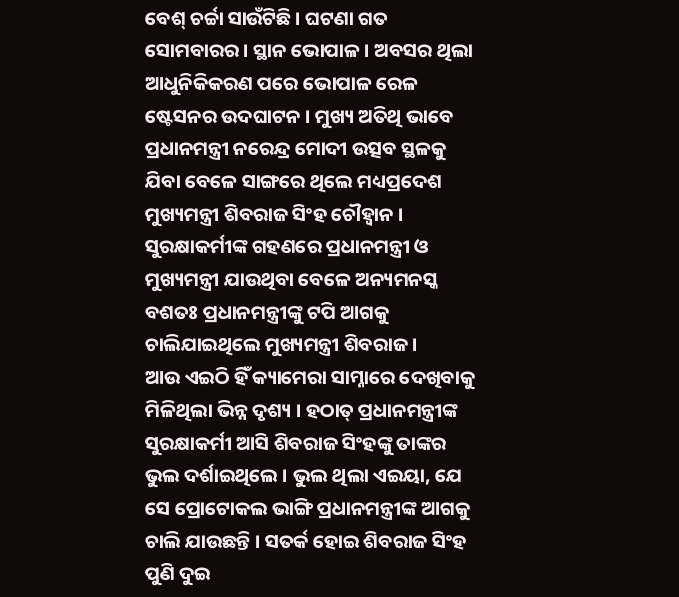ବେଶ୍ ଚର୍ଚ୍ଚା ସାଉଁଟିଛି । ଘଟଣା ଗତ ସୋମବାରର । ସ୍ଥାନ ଭୋପାଳ । ଅବସର ଥିଲା ଆଧୁନିକିକରଣ ପରେ ଭୋପାଳ ରେଳ ଷ୍ଟେସନର ଉଦଘାଟନ । ମୁଖ୍ୟ ଅତିଥି ଭାବେ ପ୍ରଧାନମନ୍ତ୍ରୀ ନରେନ୍ଦ୍ର ମୋଦୀ ଉତ୍ସବ ସ୍ଥଳକୁ ଯିବା ବେଳେ ସାଙ୍ଗରେ ଥିଲେ ମଧ୍ୟପ୍ରଦେଶ ମୁଖ୍ୟମନ୍ତ୍ରୀ ଶିବରାଜ ସିଂହ ଚୌହ୍ୱାନ । ସୁରକ୍ଷାକର୍ମୀଙ୍କ ଗହଣରେ ପ୍ରଧାନମନ୍ତ୍ରୀ ଓ ମୁଖ୍ୟମନ୍ତ୍ରୀ ଯାଉଥିବା ବେଳେ ଅନ୍ୟମନସ୍କ ବଶତଃ ପ୍ରଧାନମନ୍ତ୍ରୀଙ୍କୁ ଟପି ଆଗକୁ ଚାଲିଯାଇଥିଲେ ମୁଖ୍ୟମନ୍ତ୍ରୀ ଶିବରାଜ ।
ଆଉ ଏଇଠି ହିଁ କ୍ୟାମେରା ସାମ୍ନାରେ ଦେଖିବାକୁ ମିଳିଥିଲା ଭିନ୍ନ ଦୃଶ୍ୟ । ହଠାତ୍ ପ୍ରଧାନମନ୍ତ୍ରୀଙ୍କ ସୁରକ୍ଷାକର୍ମୀ ଆସି ଶିବରାଜ ସିଂହଙ୍କୁ ତାଙ୍କର ଭୁଲ ଦର୍ଶାଇଥିଲେ । ଭୁଲ ଥିଲା ଏଇୟା, ଯେ ସେ ପ୍ରୋଟୋକଲ ଭାଙ୍ଗି ପ୍ରଧାନମନ୍ତ୍ରୀଙ୍କ ଆଗକୁ ଚାଲି ଯାଉଛନ୍ତି । ସତର୍କ ହୋଇ ଶିବରାଜ ସିଂହ ପୁଣି ଦୁଇ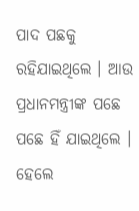ପାଦ ପଛକୁ ରହିଯାଇଥିଲେ । ଆଉ ପ୍ରଧାନମନ୍ତ୍ରୀଙ୍କ ପଛେ ପଛେ ହିଁ ଯାଇଥିଲେ । ହେଲେ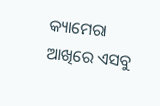କ୍ୟାମେରା ଆଖିରେ ଏସବୁ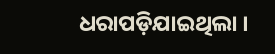ଧରାପଡ଼ିଯାଇଥିଲା ।